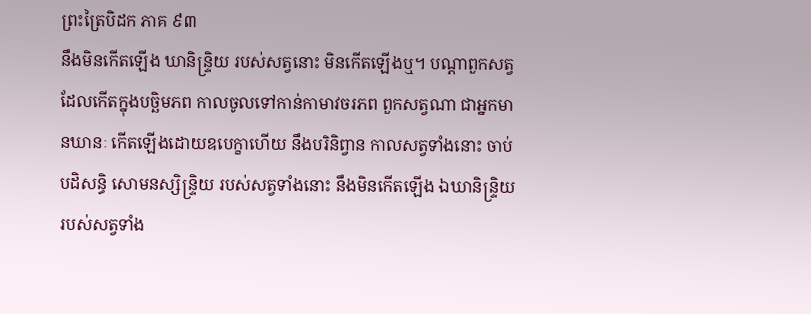ព្រះត្រៃបិដក ភាគ ៩៣
នឹងមិនកើតឡើង ឃានិន្ទ្រិយ របស់សត្វនោះ មិនកើតឡើងឬ។ បណ្តាពួកសត្វ ដែលកើតក្នុងបច្ឆិមភព កាលចូលទៅកាន់កាមាវចរភព ពួកសត្វណា ជាអ្នកមានឃានៈ កើតឡើងដោយឧបេក្ខាហើយ នឹងបរិនិព្វាន កាលសត្វទាំងនោះ ចាប់បដិសន្ធិ សោមនស្សិន្ទ្រិយ របស់សត្វទាំងនោះ នឹងមិនកើតឡើង ឯឃានិន្ទ្រិយ របស់សត្វទាំង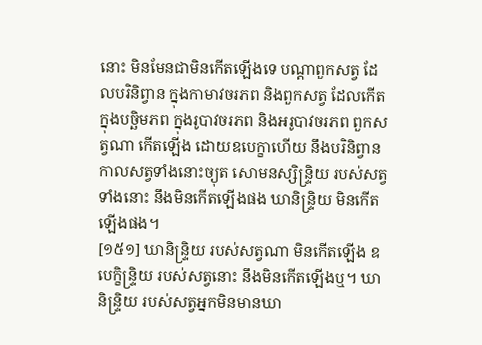នោះ មិនមែនជាមិនកើតឡើងទេ បណ្តាពួកសត្វ ដែលបរិនិព្វាន ក្នុងកាមាវចរភព និងពួកសត្វ ដែលកើតក្នុងបច្ឆិមភព ក្នុងរូបាវចរភព និងអរូបាវចរភព ពួកសត្វណា កើតឡើង ដោយឧបេក្ខាហើយ នឹងបរិនិព្វាន កាលសត្វទាំងនោះច្យុត សោមនស្សិន្ទ្រិយ របស់សត្វទាំងនោះ នឹងមិនកើតឡើងផង ឃានិន្ទ្រិយ មិនកើតឡើងផង។
[១៥១] ឃានិន្ទ្រិយ របស់សត្វណា មិនកើតឡើង ឧបេក្ខិន្ទ្រិយ របស់សត្វនោះ នឹងមិនកើតឡើងឬ។ ឃានិន្ទ្រិយ របស់សត្វអ្នកមិនមានឃា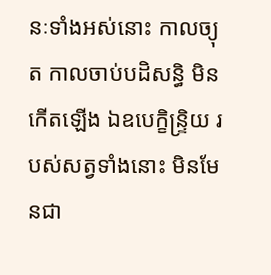នៈទាំងអស់នោះ កាលច្យុត កាលចាប់បដិសន្ធិ មិនកើតឡើង ឯឧបេក្ខិន្ទ្រិយ របស់សត្វទាំងនោះ មិនមែនជា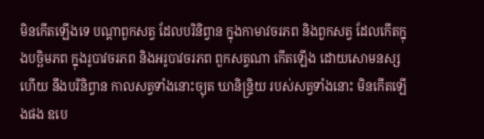មិនកើតឡើងទេ បណ្តាពួកសត្វ ដែលបរិនិព្វាន ក្នុងកាមាវចរភព និងពួកសត្វ ដែលកើតក្នុងបច្ឆិមភព ក្នុងរូបាវចរភព និងអរូបាវចរភព ពួកសត្វណា កើតឡើង ដោយសោមនស្សហើយ នឹងបរិនិព្វាន កាលសត្វទាំងនោះច្យុត ឃានិន្ទ្រិយ របស់សត្វទាំងនោះ មិនកើតឡើងផង ឧបេ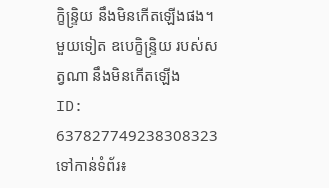ក្ខិន្ទ្រិយ នឹងមិនកើតឡើងផង។ មួយទៀត ឧបេក្ខិន្ទ្រិយ របស់សត្វណា នឹងមិនកើតឡើង
ID: 637827749238308323
ទៅកាន់ទំព័រ៖